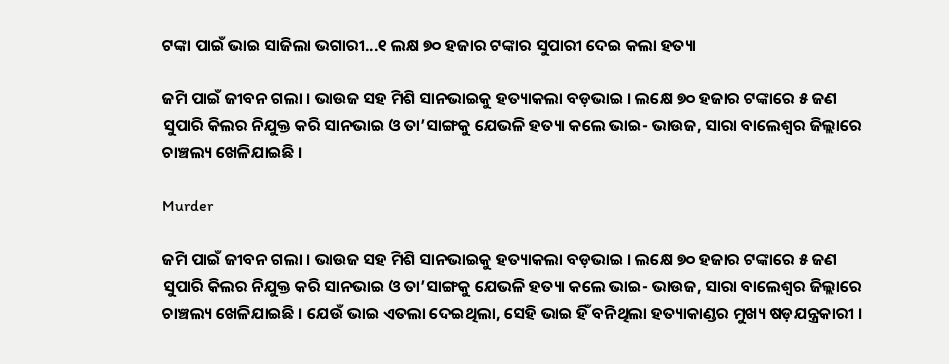ଟଙ୍କା ପାଇଁ ଭାଇ ସାଜିଲା ଭଗାରୀ...୧ ଲକ୍ଷ ୭୦ ହଜାର ଟଙ୍କାର ସୁପାରୀ ଦେଇ କଲା ହତ୍ୟା

ଜମି ପାଇଁ ଜୀବନ ଗଲା । ଭାଉଜ ସହ ମିଶି ସାନଭାଇକୁ ହତ୍ୟାକଲା ବଡ଼ଭାଇ । ଲକ୍ଷେ ୭୦ ହଜାର ଟଙ୍କାରେ ୫ ଜଣ ସୁପାରି କିଲର ନିଯୁକ୍ତ କରି ସାନଭାଇ ଓ ତା’ସାଙ୍ଗକୁ ଯେଭଳି ହତ୍ୟା କଲେ ଭାଇ- ଭାଉଜ, ସାରା ବାଲେଶ୍ୱର ଜିଲ୍ଲାରେ ଚାଞ୍ଚଲ୍ୟ ଖେଳିଯାଇଛି ।

Murder

ଜମି ପାଇଁ ଜୀବନ ଗଲା । ଭାଉଜ ସହ ମିଶି ସାନଭାଇକୁ ହତ୍ୟାକଲା ବଡ଼ଭାଇ । ଲକ୍ଷେ ୭୦ ହଜାର ଟଙ୍କାରେ ୫ ଜଣ ସୁପାରି କିଲର ନିଯୁକ୍ତ କରି ସାନଭାଇ ଓ ତା’ସାଙ୍ଗକୁ ଯେଭଳି ହତ୍ୟା କଲେ ଭାଇ- ଭାଉଜ, ସାରା ବାଲେଶ୍ୱର ଜିଲ୍ଲାରେ ଚାଞ୍ଚଲ୍ୟ ଖେଳିଯାଇଛି । ଯେଉଁ ଭାଇ ଏତଲା ଦେଇଥିଲା, ସେହି ଭାଇ ହିଁ ବନିଥିଲା ହତ୍ୟାକାଣ୍ଡର ମୁଖ୍ୟ ଷଡ଼ଯନ୍ତ୍ରକାରୀ ।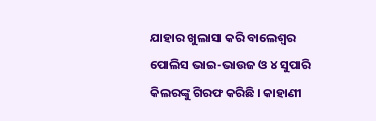ଯାହାର ଖୁଲାସା କରି ବାଲେଶ୍ୱର ପୋଲିସ ଭାଇ-ଭାଉଜ ଓ ୪ ସୁପାରି କିଲରଙ୍କୁ ଗିରଫ କରିଛି । କାହାଣୀ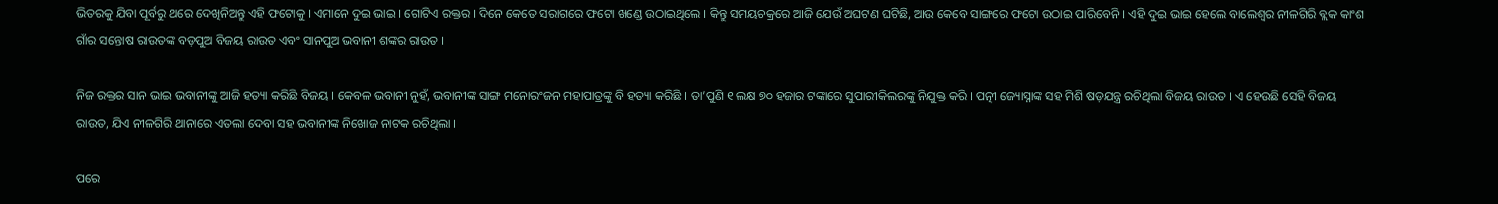ଭିତରକୁ ଯିବା ପୂର୍ବରୁ ଥରେ ଦେଖିନିଅନ୍ତୁ ଏହି ଫଟୋକୁ । ଏମାନେ ଦୁଇ ଭାଇ । ଗୋଟିଏ ରକ୍ତର । ଦିନେ କେତେ ସରାଗରେ ଫଟୋ ଖଣ୍ଡେ ଉଠାଇଥିଲେ । କିନ୍ତୁ ସମୟଚକ୍ରରେ ଆଜି ଯେଉଁ ଅଘଟଣ ଘଟିଛି, ଆଉ କେବେ ସାଙ୍ଗରେ ଫଟୋ ଉଠାଇ ପାରିବେନି । ଏହି ଦୁଇ ଭାଇ ହେଲେ ବାଲେଶ୍ୱର ନୀଳଗିରି ବ୍ଲକ କାଂଶ ଗାଁର ସନ୍ତୋଷ ରାଉତଙ୍କ ବଡ଼ପୁଅ ବିଜୟ ରାଉତ ଏବଂ ସାନପୁଅ ଭବାନୀ ଶଙ୍କର ରାଉତ ।

ନିଜ ରକ୍ତର ସାନ ଭାଇ ଭବାନୀଙ୍କୁ ଆଜି ହତ୍ୟା କରିଛି ବିଜୟ । କେବଳ ଭବାନୀ ନୁହଁ, ଭବାନୀଙ୍କ ସାଙ୍ଗ ମନୋରଂଜନ ମହାପାତ୍ରଙ୍କୁ ବି ହତ୍ୟା କରିଛି । ତା’ପୁଣି ୧ ଲକ୍ଷ ୭୦ ହଜାର ଟଙ୍କାରେ ସୁପାରୀକିଲରଙ୍କୁ ନିଯୁକ୍ତ କରି । ପତ୍ନୀ ଜ୍ୟୋସ୍ନାଙ୍କ ସହ ମିଶି ଷଡ଼ଯନ୍ତ୍ର ରଚିଥିଲା ବିଜୟ ରାଉତ । ଏ ହେଉଛି ସେହି ବିଜୟ ରାଉତ, ଯିଏ ନୀଳଗିରି ଥାନାରେ ଏତଲା ଦେବା ସହ ଭବାନୀଙ୍କ ନିଖୋଜ ନାଟକ ରଚିଥିଲା ।

ପରେ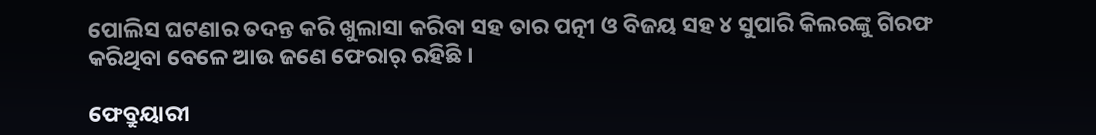ପୋଲିସ ଘଟଣାର ତଦନ୍ତ କରି ଖୁଲାସା କରିବା ସହ ତାର ପତ୍ନୀ ଓ ବିଜୟ ସହ ୪ ସୁପାରି କିଲରଙ୍କୁ ଗିରଫ କରିଥିବା ବେଳେ ଆଉ ଜଣେ ଫେରାର୍ ରହିଛି ।

ଫେବ୍ରୁୟାରୀ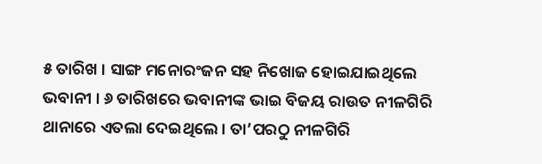୫ ତାରିଖ । ସାଙ୍ଗ ମନୋରଂଜନ ସହ ନିଖୋଜ ହୋଇଯାଇଥିଲେ ଭବାନୀ । ୬ ତାରିଖରେ ଭବାନୀଙ୍କ ଭାଇ ବିଜୟ ରାଉତ ନୀଳଗିରି ଥାନାରେ ଏତଲା ଦେଇଥିଲେ । ତା’ପରଠୁ ନୀଳଗିରି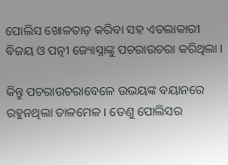ପୋଲିସ ଖୋଳତାଡ଼ କରିବା ସହ ଏତଲାକାରୀ ବିଜୟ ଓ ପତ୍ନୀ ଜ୍ୟୋସ୍ନାଙ୍କୁ ପଚରାଉଚରା କରିଥିଲା ।

କିନ୍ତୁ ପଚରାଉଚରାବେଳେ ଉଭୟଙ୍କ ବୟାନରେ ରହୁନଥିଲା ତାଳମେଳ । ତେଣୁ ପୋଲିସର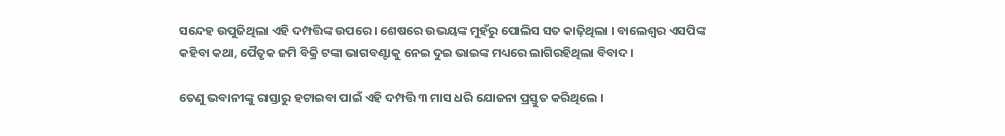ସନ୍ଦେହ ଉପୁଜିଥିଲା ଏହି ଦମ୍ପତ୍ତିଙ୍କ ଉପରେ । ଶେଷରେ ଉଭୟଙ୍କ ମୁହଁରୁ ପୋଲିସ ସତ କାଢ଼ିଥିଲା । ବାଲେଶ୍ୱର ଏସପିଙ୍କ କହିବା କଥା, ପୈତୃକ ଜମି ବିକ୍ରି ଟଙ୍କା ଭାଗବଣ୍ଟାକୁ ନେଇ ଦୁଇ ଭାଇଙ୍କ ମଧ୍ୟରେ ଲାଗିରହିଥିଲା ବିବାଦ ।

ତେଣୁ ଭବାନୀଙ୍କୁ ରାସ୍ତାରୁ ହଟାଇବା ପାଇଁ ଏହି ଦମ୍ପତ୍ତି ୩ ମାସ ଧରି ଯୋଜନା ପ୍ରସ୍ତୁତ କରିଥିଲେ ।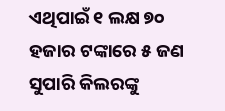ଏଥିପାଇଁ ୧ ଲକ୍ଷ ୭୦ ହଜାର ଟଙ୍କାରେ ୫ ଜଣ ସୁପାରି କିଲରଙ୍କୁ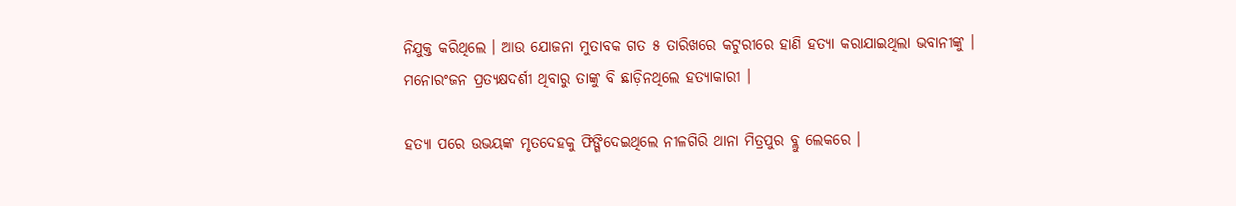ନିଯୁକ୍ତ କରିଥିଲେ । ଆଉ ଯୋଜନା ମୁତାବକ ଗତ ୫ ତାରିଖରେ କଟୁରୀରେ ହାଣି ହତ୍ୟା କରାଯାଇଥିଲା ଭବାନୀଙ୍କୁ । ମନୋରଂଜନ ପ୍ରତ୍ୟକ୍ଷଦର୍ଶୀ ଥିବାରୁ ତାଙ୍କୁ ବି ଛାଡ଼ିନଥିଲେ ହତ୍ୟାକାରୀ ।

ହତ୍ୟା ପରେ ଉଭୟଙ୍କ ମୃତଦେହକୁ ଫିଙ୍ଗିଦେଇଥିଲେ ନୀଳଗିରି ଥାନା ମିତ୍ରପୁର ବ୍ଲୁ ଲେକରେ ।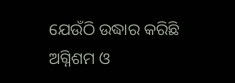ଯେଉଁଠି ଉଦ୍ଧାର କରିଛି ଅଗ୍ନିଶମ ଓ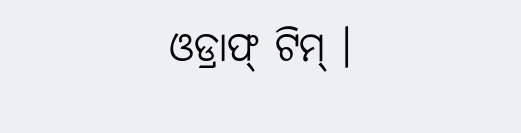ଓଡ୍ରାଫ୍ ଟିମ୍ ।